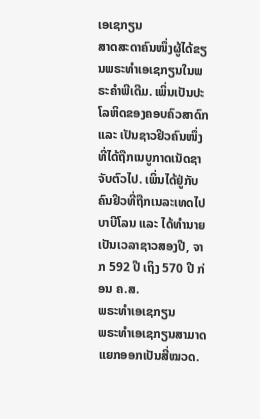ເອເຊກຽນ
ສາດສະດາຄົນໜຶ່ງຜູ້ໄດ້ຂຽນພຣະທຳເອເຊກຽນໃນພຣະຄຳພີເດີມ. ເພິ່ນເປັນປະໂລຫິດຂອງຄອບຄົວສາດົກ ແລະ ເປັນຊາວຢິວຄົນໜຶ່ງທີ່ໄດ້ຖືກເນບູກາດເນັດຊາຈັບຕົວໄປ. ເພິ່ນໄດ້ຢູ່ກັບຄົນຢິວທີ່ຖືກເນລະເທດໄປບາບີໂລນ ແລະ ໄດ້ທຳນາຍເປັນເວລາຊາວສອງປີ, ຈາກ 592 ປີ ເຖິງ 570 ປີ ກ່ອນ ຄ.ສ.
ພຣະທຳເອເຊກຽນ
ພຣະທຳເອເຊກຽນສາມາດແຍກອອກເປັນສີ່ໝວດ.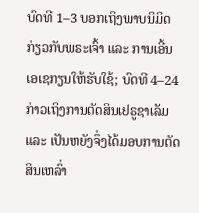ບົດທີ 1–3 ບອກເຖິງພາບນິມິດກ່ຽວກັບພຣະເຈົ້າ ແລະ ການເອີ້ນເອເຊກຽນໃຫ້ຮັບໃຊ້; ບົດທີ 4–24 ກ່າວເຖິງການຕັດສິນເຢຣູຊາເລັມ ແລະ ເປັນຫຍັງຈຶ່ງໄດ້ມອບການຕັດສິນເຫລົ່າ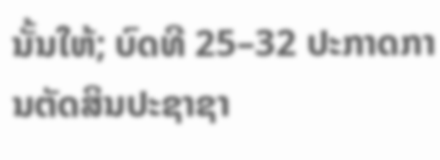ນັ້ນໃຫ້; ບົດທີ 25–32 ປະກາດການຕັດສິນປະຊາຊາ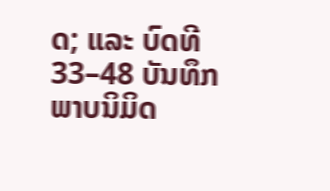ດ; ແລະ ບົດທີ 33–48 ບັນທຶກພາບນິມິດ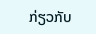ກ່ຽວກັບ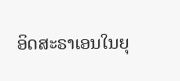ອິດສະຣາເອນໃນຍຸ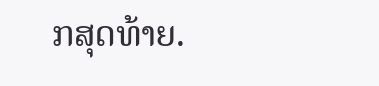ກສຸດທ້າຍ.